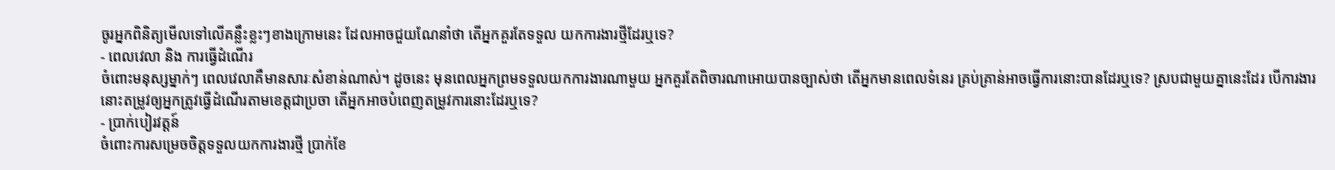ចូរអ្នកពិនិត្យមើលទៅលើគន្លឹះខ្លះៗខាងក្រោមនេះ ដែលអាចជួយណែនាំថា តើអ្នកគួរតែទទួល យកការងារថ្មីដែរឬទេ?
- ពេលវេលា និង ការធ្វើដំណើរ
ចំពោះមនុស្សម្នាក់ៗ ពេលវេលាគឺមានសារៈសំខាន់ណាស់។ ដូចនេះ មុនពេលអ្នកព្រមទទួលយកការងារណាមួយ អ្នកគួរតែពិចារណាអោយបានច្បាស់ថា តើអ្នកមានពេលទំនេរ គ្រប់គ្រាន់អាចធ្វើការនោះបានដែរឬទេ? ស្របជាមួយគ្នានេះដែរ បើការងារនោះតម្រូវឲ្យអ្នកត្រូវធ្វើដំណើរតាមខេត្តជាប្រចា តើអ្នកអាចបំពេញតម្រូវការនោះដែរឬទេ?
- ប្រាក់បៀរវត្តន៍
ចំពោះការសម្រេចចិត្តទទួលយកការងារថ្មី ប្រាក់ខែ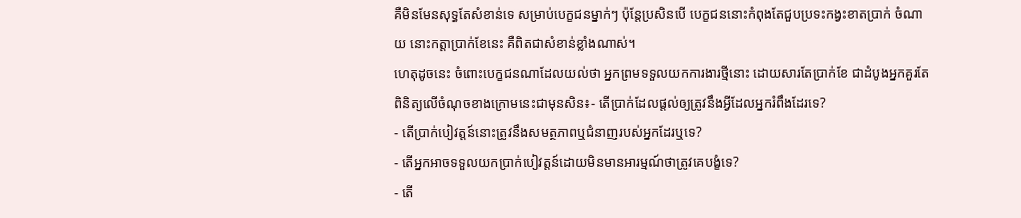គឺមិនមែនសុទ្ធតែសំខាន់ទេ សម្រាប់បេក្ខជនម្នាក់ៗ ប៉ុន្តែប្រសិនបើ បេក្ខជននោះកំពុងតែជួបប្រទះកង្វះខាតប្រាក់ ចំណាយ នោះកត្តាប្រាក់ខែនេះ គឺពិតជាសំខាន់ខ្លាំងណាស់។
ហេតុដូចនេះ ចំពោះបេក្ខជនណាដែលយល់ថា អ្នកព្រមទទួលយកការងារថ្មីនោះ ដោយសារតែប្រាក់ខែ ជាដំបូងអ្នកគួរតែពិនិត្យលើចំណុចខាងក្រោមនេះជាមុនសិន៖- តើប្រាក់ដែលផ្តល់ឲ្យត្រូវនឹងអ្វីដែលអ្នករំពឹងដែរទេ?
- តើប្រាក់បៀវត្តន៍នោះត្រូវនឹងសមត្ថភាពឬជំនាញរបស់អ្នកដែរឬទេ?
- តើអ្នកអាចទទួលយកប្រាក់បៀវត្តន៍ដោយមិនមានអារម្មណ៍ថាត្រូវគេបង្ខំទេ?
- តើ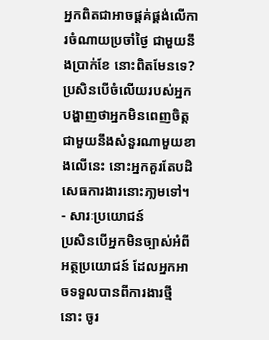អ្នកពិតជាអាចផ្តគ់ផ្គង់លើការចំណាយប្រចាំថ្ងៃ ជាមួយនឹងប្រាក់ខែ នោះពិតមែនទេ?
ប្រសិនបើចំលើយរបស់អ្នកបង្ហាញថាអ្នកមិនពេញចិត្តជាមួយនឹងសំនួរណាមួយខាងលើនេះ នោះអ្នកគួរតែបដិសេធការងារនោះភា្លមទៅ។
- សារៈប្រយោជន៍
ប្រសិនបើអ្នកមិនច្បាស់អំពីអត្ថប្រយោជន៍ ដែលអ្នកអាចទទួលបានពីការងារថ្មី នោះ ចូរ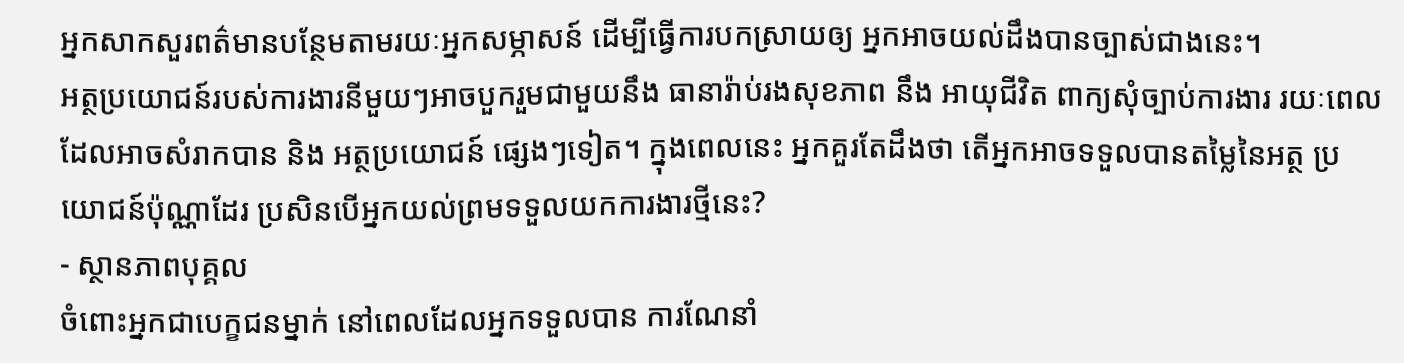អ្នកសាកសួរពត៌មានបន្ថែមតាមរយៈអ្នកសម្ភាសន៍ ដើម្បីធ្វើការបកស្រាយឲ្យ អ្នកអាចយល់ដឹងបានច្បាស់ជាងនេះ។
អត្ថប្រយោជន៍របស់ការងារនីមួយៗអាចបួករួមជាមួយនឹង ធានារ៉ាប់រងសុខភាព នឹង អាយុជីវិត ពាក្យសុំច្បាប់ការងារ រយៈពេលដែលអាចសំរាកបាន និង អត្ថប្រយោជន៍ ផ្សេងៗទៀត។ ក្នុងពេលនេះ អ្នកគួរតែដឹងថា តើអ្នកអាចទទួលបានតម្លៃនៃអត្ថ ប្រយោជន៍ប៉ុណ្ណាដែរ ប្រសិនបើអ្នកយល់ព្រមទទួលយកការងារថ្មីនេះ?
- ស្ថានភាពបុគ្គល
ចំពោះអ្នកជាបេក្ខជនម្នាក់ នៅពេលដែលអ្នកទទួលបាន ការណែនាំ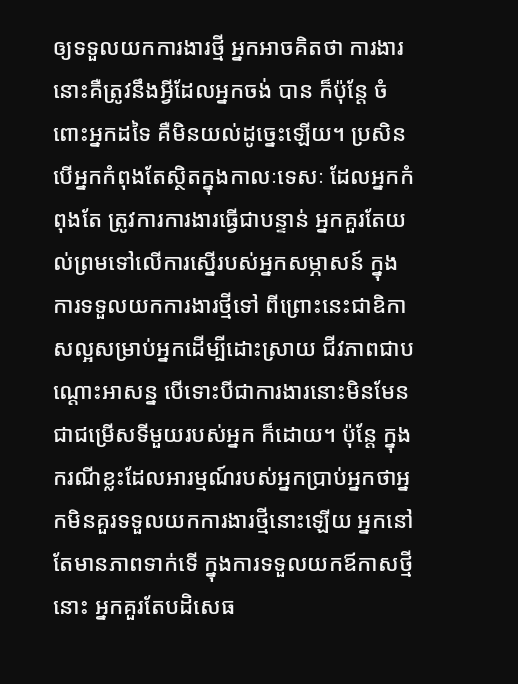ឲ្យទទួលយកការងារថ្មី អ្នកអាចគិតថា ការងារនោះគឺត្រូវនឹងអ្វីដែលអ្នកចង់ បាន ក៏ប៉ុន្តែ ចំពោះអ្នកដទៃ គឺមិនយល់ដូច្នេះឡើយ។ ប្រសិនបើអ្នកកំពុងតែស្ថិតក្នុងកាលៈទេសៈ ដែលអ្នកកំពុងតែ ត្រូវការការងារធ្វើជាបន្ទាន់ អ្នកគួរតែយល់ព្រមទៅលើការស្នើរបស់អ្នកសម្ភាសន៍ ក្នុងការទទួលយកការងារថ្មីទៅ ពីព្រោះនេះជាឧិកាសល្អសម្រាប់អ្នកដើម្បីដោះស្រាយ ជីវភាពជាបណ្តោះអាសន្ន បើទោះបីជាការងារនោះមិនមែនជាជម្រើសទីមួយរបស់អ្នក ក៏ដោយ។ ប៉ុន្តែ ក្នុងករណីខ្លះដែលអារម្មណ៍របស់អ្នកប្រាប់អ្នកថាអ្នកមិនគួរទទួលយកការងារថ្មីនោះឡើយ អ្នកនៅតែមានភាពទាក់ទើ ក្នុងការទទួលយកឪកាសថ្មីនោះ អ្នកគួរតែបដិសេធ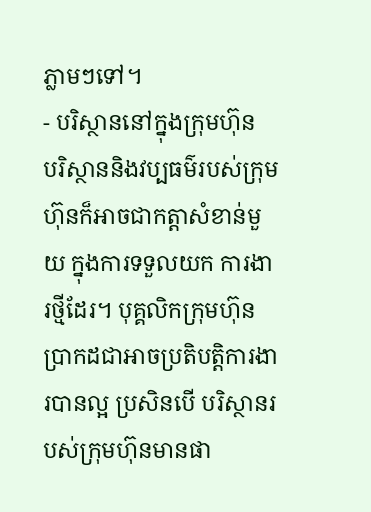ភ្លាមៗទៅ។
- បរិស្ថាននៅក្នុងក្រុមហ៊ុន
បរិស្ថាននិងវប្បធម៌របស់ក្រុមហ៊ុនក៏អាចជាកត្តាសំខាន់មួយ ក្នុងការទទួលយក ការងារថ្មីដែរ។ បុគ្គលិកក្រុមហ៊ុនប្រាកដជាអាចប្រតិបត្តិការងារបានល្អ ប្រសិនបើ បរិស្ថានរបស់ក្រុមហ៊ុនមានផា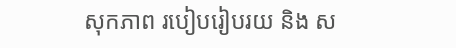សុកភាព របៀបរៀបរយ និង ស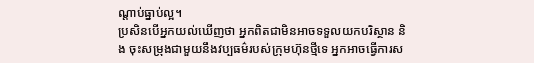ណ្តាប់ធ្នាប់ល្អ។
ប្រសិនបើអ្នកយល់ឃើញថា អ្នកពិតជាមិនអាចទទួលយកបរិស្ថាន និង ចុះសម្រុងជាមួយនឹងវប្បធម៌របស់ក្រុមហ៊ុនថ្មីទេ អ្នកអាចធ្វើការស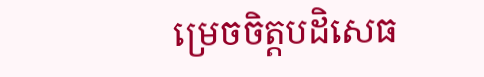ម្រេចចិត្តបដិសេធ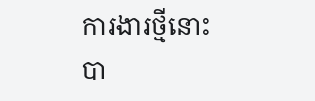ការងារថ្មីនោះបា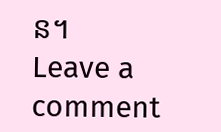ន។
Leave a comment